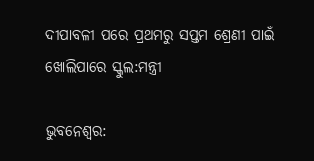ଦୀପାବଳୀ ପରେ ପ୍ରଥମରୁ ସପ୍ତମ ଶ୍ରେଣୀ ପାଇଁ ଖୋଲିପାରେ ସ୍କୁଲ:ମନ୍ତ୍ରୀ

ଭୁବନେଶ୍ବର: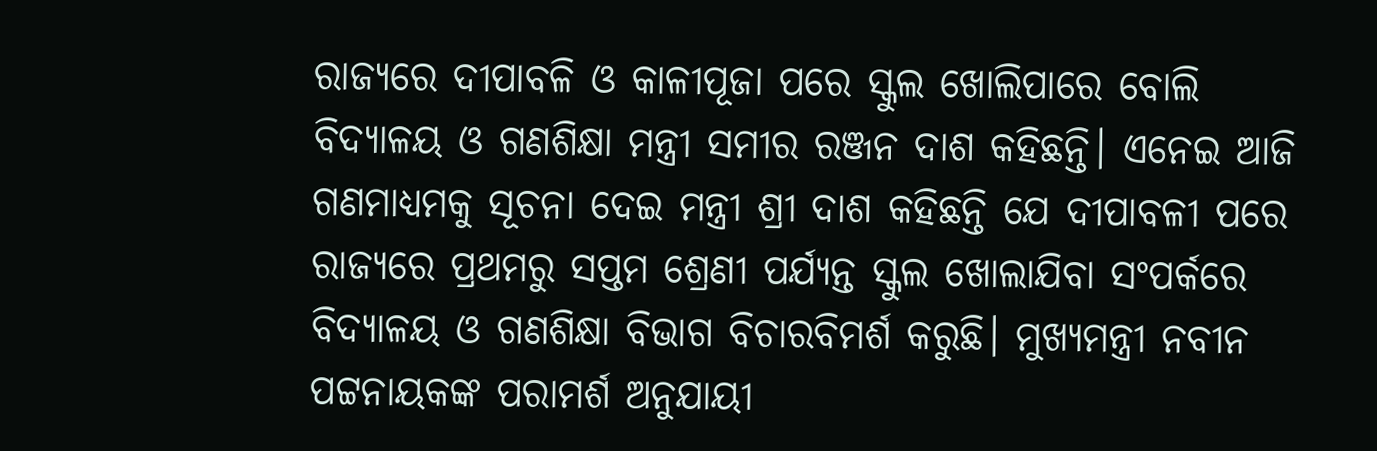ରାଜ୍ୟରେ ଦୀପାବଳି ଓ କାଳୀପୂଜା ପରେ ସ୍କୁଲ ଖୋଲିପାରେ ବୋଲି ବିଦ୍ୟାଳୟ ଓ ଗଣଶିକ୍ଷା ମନ୍ତ୍ରୀ ସମୀର ରଞ୍ଜନ ଦାଶ କହିଛନ୍ତି। ଏନେଇ ଆଜି ଗଣମାଧ୍ୟମକୁ ସୂଚନା ଦେଇ ମନ୍ତ୍ରୀ ଶ୍ରୀ ଦାଶ କହିଛନ୍ତି ଯେ ଦୀପାବଳୀ ପରେ ରାଜ୍ୟରେ ପ୍ରଥମରୁ ସପ୍ତମ ଶ୍ରେଣୀ ପର୍ଯ୍ୟନ୍ତ ସ୍କୁଲ ଖୋଲାଯିବା ସଂପର୍କରେ ବିଦ୍ୟାଳୟ ଓ ଗଣଶିକ୍ଷା ବିଭାଗ ବିଚାରବିମର୍ଶ କରୁଛି। ମୁଖ୍ୟମନ୍ତ୍ରୀ ନବୀନ ପଟ୍ଟନାୟକଙ୍କ ପରାମର୍ଶ ଅନୁଯାୟୀ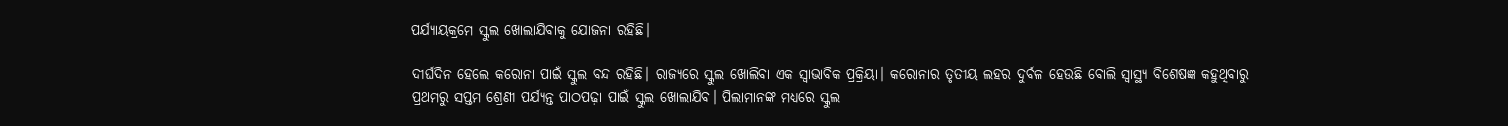ପର୍ଯ୍ୟାୟକ୍ରମେ ସ୍କୁଲ ଖୋଲାଯିବାକୁ ଯୋଜନା ରହିଛି।

ଦୀର୍ଘଦିନ ହେଲେ କରୋନା ପାଇଁ ସ୍କୁଲ ବନ୍ଦ ରହିଛି। ରାଜ୍ୟରେ ସ୍କୁଲ ଖୋଲିବା ଏକ ସ୍ୱାଭାବିକ ପ୍ରକ୍ରିୟା। କରୋନାର ତୃତୀୟ ଲହର ଦୁର୍ବଳ ହେଉଛି ବୋଲି ସ୍ବାସ୍ଥ୍ୟ ବିଶେଷଜ୍ଞ କହୁଥିବାରୁ ପ୍ରଥମରୁ ସପ୍ତମ ଶ୍ରେଣୀ ପର୍ଯ୍ୟନ୍ତ ପାଠପଢ଼ା ପାଇଁ ସ୍କୁଲ ଖୋଲାଯିବ। ପିଲାମାନଙ୍କ ମଧ୍ୟରେ ସ୍କୁଲ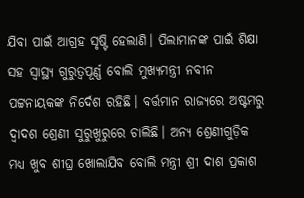ଯିବା ପାଇଁ ଆଗ୍ରହ ସୃଷ୍ଟି ହେଲାଣି। ପିଲାମାନଙ୍କ ପାଇଁ ଶିକ୍ଷା ସହ ସ୍ୱାସ୍ଥ୍ୟ ଗୁରୁତ୍ୱପୂର୍ଣ୍ଣ ବୋଲି ମୁଖ୍ୟମନ୍ତ୍ରୀ ନବୀନ ପଟ୍ଟନାୟକଙ୍କ ନିର୍ଦେଶ ରହିଛି। ବର୍ତ୍ତମାନ ରାଜ୍ୟରେ ଅଷ୍ଟମରୁ ଦ୍ୱାଦଶ ଶ୍ରେଣୀ ସୁରୁଖୁରୁରେ ଚାଲିଛି। ଅନ୍ୟ ଶ୍ରେଣୀଗୁଡ଼ିକ ମଧ୍ୟ ଖୁବ ଶୀଘ୍ର ଖୋଲାଯିବ ବୋଲି ମନ୍ତ୍ରୀ ଶ୍ରୀ ଦାଶ ପ୍ରକାଶ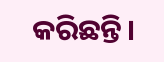କରିଛନ୍ତି।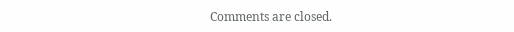Comments are closed.